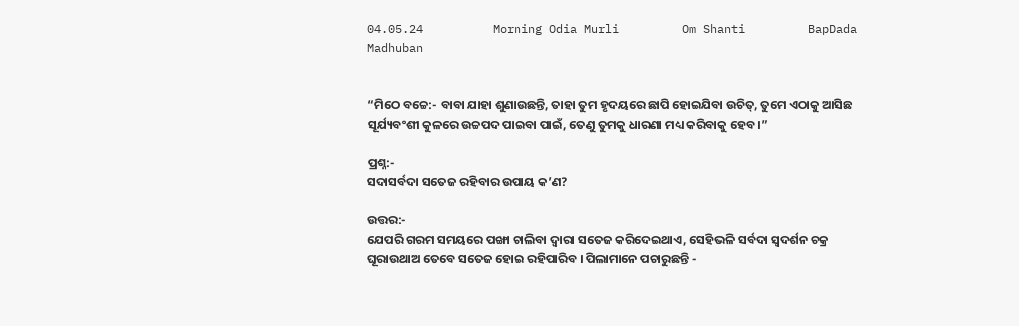04.05.24          Morning Odia Murli         Om Shanti         BapDada       Madhuban


“ମିଠେ ବଚ୍ଚେ:- ବାବା ଯାହା ଶୁଣାଉଛନ୍ତି, ତାହା ତୁମ ହୃଦୟରେ ଛାପି ହୋଇଯିବା ଉଚିତ୍‌, ତୁମେ ଏଠାକୁ ଆସିଛ ସୂର୍ଯ୍ୟବଂଶୀ କୁଳରେ ଉଚ୍ଚପଦ ପାଇବା ପାଇଁ, ତେଣୁ ତୁମକୁ ଧାରଣା ମଧ୍ୟ କରିବାକୁ ହେବ ।”

ପ୍ରଶ୍ନ:-
ସଦାସର୍ବଦା ସତେଜ ରହିବାର ଉପାୟ କ’ଣ?

ଉତ୍ତର:-
ଯେପରି ଗରମ ସମୟରେ ପଙ୍ଖା ଚାଲିବା ଦ୍ୱାରା ସତେଜ କରିଦେଇଥାଏ, ସେହିଭଳି ସର୍ବଦା ସ୍ୱଦର୍ଶନ ଚକ୍ର ଘୂରାଉଥାଅ ତେବେ ସତେଜ ହୋଇ ରହିପାରିବ । ପିଲାମାନେ ପଚାରୁଛନ୍ତି -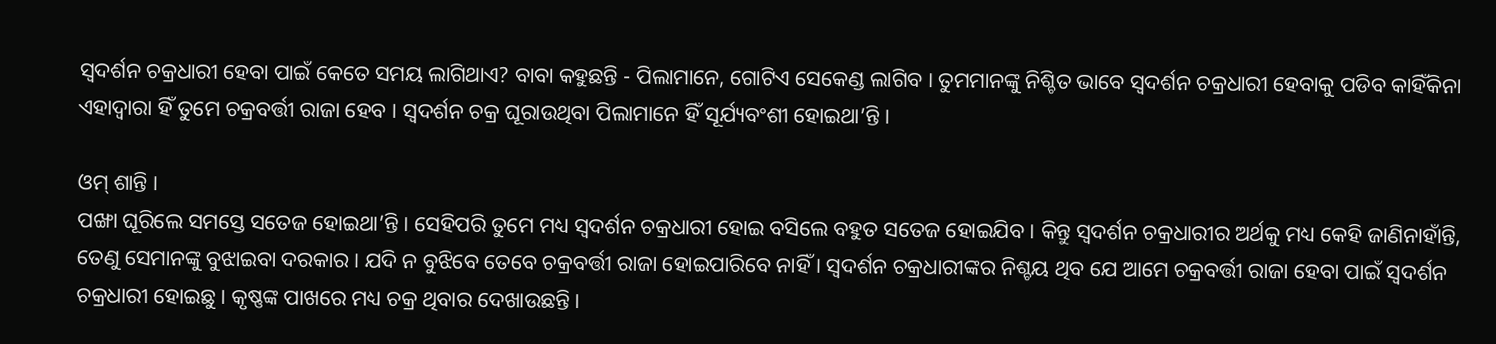ସ୍ୱଦର୍ଶନ ଚକ୍ରଧାରୀ ହେବା ପାଇଁ କେତେ ସମୟ ଲାଗିଥାଏ? ବାବା କହୁଛନ୍ତି - ପିଲାମାନେ, ଗୋଟିଏ ସେକେଣ୍ଡ ଲାଗିବ । ତୁମମାନଙ୍କୁ ନିଶ୍ଚିତ ଭାବେ ସ୍ୱଦର୍ଶନ ଚକ୍ରଧାରୀ ହେବାକୁ ପଡିବ କାହିଁକିନା ଏହାଦ୍ୱାରା ହିଁ ତୁମେ ଚକ୍ରବର୍ତ୍ତୀ ରାଜା ହେବ । ସ୍ୱଦର୍ଶନ ଚକ୍ର ଘୂରାଉଥିବା ପିଲାମାନେ ହିଁ ସୂର୍ଯ୍ୟବଂଶୀ ହୋଇଥା’ନ୍ତି ।

ଓମ୍ ଶାନ୍ତି ।
ପଙ୍ଖା ଘୂରିଲେ ସମସ୍ତେ ସତେଜ ହୋଇଥା’ନ୍ତି । ସେହିପରି ତୁମେ ମଧ୍ୟ ସ୍ୱଦର୍ଶନ ଚକ୍ରଧାରୀ ହୋଇ ବସିଲେ ବହୁତ ସତେଜ ହୋଇଯିବ । କିନ୍ତୁ ସ୍ୱଦର୍ଶନ ଚକ୍ରଧାରୀର ଅର୍ଥକୁ ମଧ୍ୟ କେହି ଜାଣିନାହାଁନ୍ତି, ତେଣୁ ସେମାନଙ୍କୁ ବୁଝାଇବା ଦରକାର । ଯଦି ନ ବୁଝିବେ ତେବେ ଚକ୍ରବର୍ତ୍ତୀ ରାଜା ହୋଇପାରିବେ ନାହିଁ । ସ୍ୱଦର୍ଶନ ଚକ୍ରଧାରୀଙ୍କର ନିଶ୍ଚୟ ଥିବ ଯେ ଆମେ ଚକ୍ରବର୍ତ୍ତୀ ରାଜା ହେବା ପାଇଁ ସ୍ୱଦର୍ଶନ ଚକ୍ରଧାରୀ ହୋଇଛୁ । କୃଷ୍ଣଙ୍କ ପାଖରେ ମଧ୍ୟ ଚକ୍ର ଥିବାର ଦେଖାଉଛନ୍ତି ।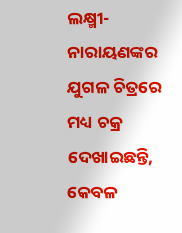ଲକ୍ଷ୍ମୀ-ନାରାୟଣଙ୍କର ଯୁଗଳ ଚିତ୍ରରେ ମଧ୍ୟ ଚକ୍ର ଦେଖାଇଛନ୍ତି, କେବଳ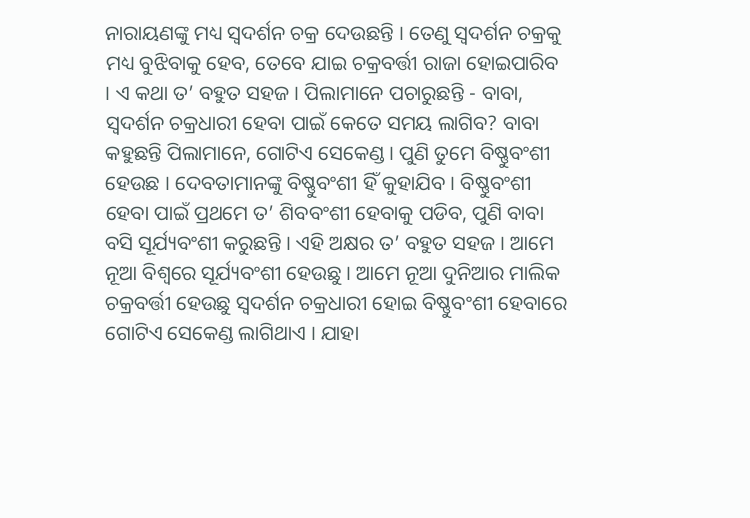ନାରାୟଣଙ୍କୁ ମଧ୍ୟ ସ୍ୱଦର୍ଶନ ଚକ୍ର ଦେଉଛନ୍ତି । ତେଣୁ ସ୍ୱଦର୍ଶନ ଚକ୍ରକୁ ମଧ୍ୟ ବୁଝିବାକୁ ହେବ, ତେବେ ଯାଇ ଚକ୍ରବର୍ତ୍ତୀ ରାଜା ହୋଇପାରିବ । ଏ କଥା ତ’ ବହୁତ ସହଜ । ପିଲାମାନେ ପଚାରୁଛନ୍ତି - ବାବା, ସ୍ୱଦର୍ଶନ ଚକ୍ରଧାରୀ ହେବା ପାଇଁ କେତେ ସମୟ ଲାଗିବ? ବାବା କହୁଛନ୍ତି ପିଲାମାନେ, ଗୋଟିଏ ସେକେଣ୍ଡ । ପୁଣି ତୁମେ ବିଷ୍ଣୁବଂଶୀ ହେଉଛ । ଦେବତାମାନଙ୍କୁ ବିଷ୍ଣୁବଂଶୀ ହିଁ କୁହାଯିବ । ବିଷ୍ଣୁବଂଶୀ ହେବା ପାଇଁ ପ୍ରଥମେ ତ’ ଶିବବଂଶୀ ହେବାକୁ ପଡିବ, ପୁଣି ବାବା ବସି ସୂର୍ଯ୍ୟବଂଶୀ କରୁଛନ୍ତି । ଏହି ଅକ୍ଷର ତ’ ବହୁତ ସହଜ । ଆମେ ନୂଆ ବିଶ୍ୱରେ ସୂର୍ଯ୍ୟବଂଶୀ ହେଉଛୁ । ଆମେ ନୂଆ ଦୁନିଆର ମାଲିକ ଚକ୍ରବର୍ତ୍ତୀ ହେଉଛୁ ସ୍ୱଦର୍ଶନ ଚକ୍ରଧାରୀ ହୋଇ ବିଷ୍ଣୁବଂଶୀ ହେବାରେ ଗୋଟିଏ ସେକେଣ୍ଡ ଲାଗିଥାଏ । ଯାହା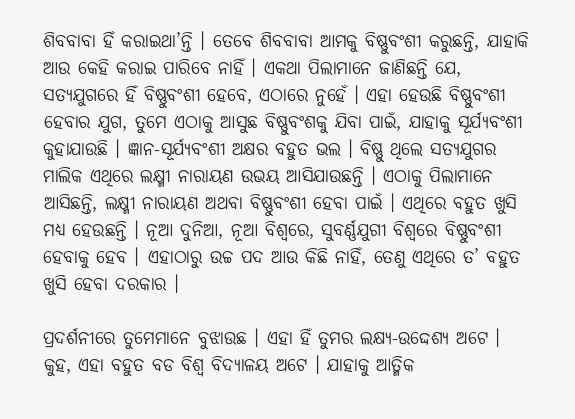ଶିବବାବା ହିଁ କରାଇଥା’ନ୍ତି । ତେବେ ଶିବବାବା ଆମକୁ ବିଷ୍ଣୁବଂଶୀ କରୁଛନ୍ତି, ଯାହାକି ଆଉ କେହି କରାଇ ପାରିବେ ନାହିଁ । ଏକଥା ପିଲାମାନେ ଜାଣିଛନ୍ତି ଯେ, ସତ୍ୟଯୁଗରେ ହିଁ ବିଷ୍ଣୁବଂଶୀ ହେବେ, ଏଠାରେ ନୁହେଁ । ଏହା ହେଉଛି ବିଷ୍ଣୁବଂଶୀ ହେବାର ଯୁଗ, ତୁମେ ଏଠାକୁ ଆସୁଛ ବିଷ୍ଣୁବଂଶକୁ ଯିବା ପାଇଁ, ଯାହାକୁ ସୂର୍ଯ୍ୟବଂଶୀ କୁହାଯାଉଛି । ଜ୍ଞାନ-ସୂର୍ଯ୍ୟବଂଶୀ ଅକ୍ଷର ବହୁତ ଭଲ । ବିଷ୍ଣୁ ଥିଲେ ସତ୍ୟଯୁଗର ମାଲିକ ଏଥିରେ ଲକ୍ଷ୍ମୀ ନାରାୟଣ ଉଭୟ ଆସିଯାଉଛନ୍ତି । ଏଠାକୁ ପିଲାମାନେ ଆସିଛନ୍ତି, ଲକ୍ଷ୍ମୀ ନାରାୟଣ ଅଥବା ବିଷ୍ଣୁବଂଶୀ ହେବା ପାଇଁ । ଏଥିରେ ବହୁତ ଖୁସି ମଧ୍ୟ ହେଉଛନ୍ତି । ନୂଆ ଦୁନିଆ, ନୂଆ ବିଶ୍ୱରେ, ସୁବର୍ଣ୍ଣଯୁଗୀ ବିଶ୍ୱରେ ବିଷ୍ଣୁବଂଶୀ ହେବାକୁ ହେବ । ଏହାଠାରୁ ଉଚ୍ଚ ପଦ ଆଉ କିଛି ନାହିଁ, ତେଣୁ ଏଥିରେ ତ’ ବହୁତ ଖୁସି ହେବା ଦରକାର ।

ପ୍ରଦର୍ଶନୀରେ ତୁମେମାନେ ବୁଝାଉଛ । ଏହା ହିଁ ତୁମର ଲକ୍ଷ୍ୟ-ଉଦ୍ଦେଶ୍ୟ ଅଟେ । କୁହ, ଏହା ବହୁତ ବଡ ବିଶ୍ୱ ବିଦ୍ୟାଳୟ ଅଟେ । ଯାହାକୁ ଆତ୍ମିକ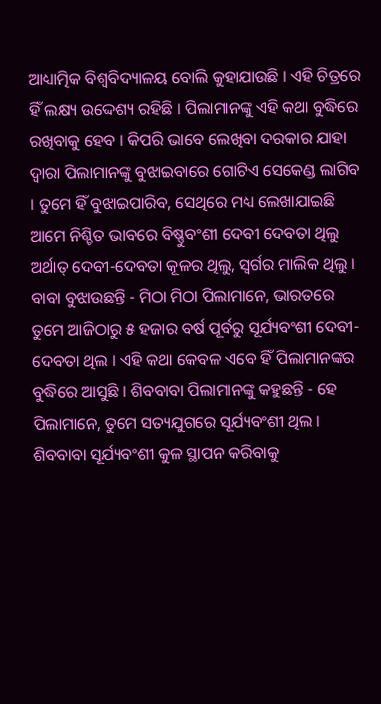ଆଧ୍ୟାତ୍ମିକ ବିଶ୍ୱବିଦ୍ୟାଳୟ ବୋଲି କୁହାଯାଉଛି । ଏହି ଚିତ୍ରରେ ହିଁ ଲକ୍ଷ୍ୟ ଉଦ୍ଦେଶ୍ୟ ରହିଛି । ପିଲାମାନଙ୍କୁ ଏହି କଥା ବୁଦ୍ଧିରେ ରଖିବାକୁ ହେବ । କିପରି ଭାବେ ଲେଖିବା ଦରକାର ଯାହା ଦ୍ୱାରା ପିଲାମାନଙ୍କୁ ବୁଝାଇବାରେ ଗୋଟିଏ ସେକେଣ୍ଡ ଲାଗିବ । ତୁମେ ହିଁ ବୁଝାଇପାରିବ, ସେଥିରେ ମଧ୍ୟ ଲେଖାଯାଇଛି ଆମେ ନିଶ୍ଚିତ ଭାବରେ ବିଷ୍ଣୁବଂଶୀ ଦେବୀ ଦେବତା ଥିଲୁ ଅର୍ଥାତ୍ ଦେବୀ-ଦେବତା କୂଳର ଥିଲୁ, ସ୍ୱର୍ଗର ମାଲିକ ଥିଲୁ । ବାବା ବୁଝାଉଛନ୍ତି - ମିଠା ମିଠା ପିଲାମାନେ, ଭାରତରେ ତୁମେ ଆଜିଠାରୁ ୫ ହଜାର ବର୍ଷ ପୂର୍ବରୁ ସୂର୍ଯ୍ୟବଂଶୀ ଦେବୀ-ଦେବତା ଥିଲ । ଏହି କଥା କେବଳ ଏବେ ହିଁ ପିଲାମାନଙ୍କର ବୁଦ୍ଧିରେ ଆସୁଛି । ଶିବବାବା ପିଲାମାନଙ୍କୁ କହୁଛନ୍ତି - ହେ ପିଲାମାନେ, ତୁମେ ସତ୍ୟଯୁଗରେ ସୂର୍ଯ୍ୟବଂଶୀ ଥିଲ । ଶିବବାବା ସୂର୍ଯ୍ୟବଂଶୀ କୁଳ ସ୍ଥାପନ କରିବାକୁ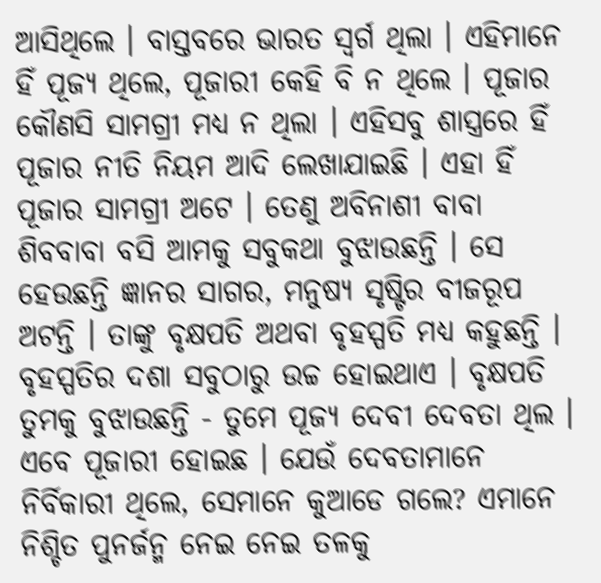ଆସିଥିଲେ । ବାସ୍ତବରେ ଭାରତ ସ୍ୱର୍ଗ ଥିଲା । ଏହିମାନେ ହିଁ ପୂଜ୍ୟ ଥିଲେ, ପୂଜାରୀ କେହି ବି ନ ଥିଲେ । ପୂଜାର କୌଣସି ସାମଗ୍ରୀ ମଧ୍ୟ ନ ଥିଲା । ଏହିସବୁ ଶାସ୍ତ୍ରରେ ହିଁ ପୂଜାର ନୀତି ନିୟମ ଆଦି ଲେଖାଯାଇଛି । ଏହା ହିଁ ପୂଜାର ସାମଗ୍ରୀ ଅଟେ । ତେଣୁ ଅବିନାଶୀ ବାବା ଶିବବାବା ବସି ଆମକୁ ସବୁକଥା ବୁଝାଉଛନ୍ତି । ସେ ହେଉଛନ୍ତି ଜ୍ଞାନର ସାଗର, ମନୁଷ୍ୟ ସୃଷ୍ଟିର ବୀଜରୂପ ଅଟନ୍ତି । ତାଙ୍କୁ ବୃକ୍ଷପତି ଅଥବା ବୃହସ୍ପତି ମଧ୍ୟ କହୁଛନ୍ତି । ବୃହସ୍ପତିର ଦଶା ସବୁଠାରୁ ଉଚ୍ଚ ହୋଇଥାଏ । ବୃକ୍ଷପତି ତୁମକୁ ବୁଝାଉଛନ୍ତି - ତୁମେ ପୂଜ୍ୟ ଦେବୀ ଦେବତା ଥିଲ । ଏବେ ପୂଜାରୀ ହୋଇଛ । ଯେଉଁ ଦେବତାମାନେ ନିର୍ବିକାରୀ ଥିଲେ, ସେମାନେ କୁଆଡେ ଗଲେ? ଏମାନେ ନିଶ୍ଚିତ ପୁନର୍ଜନ୍ମ ନେଇ ନେଇ ତଳକୁ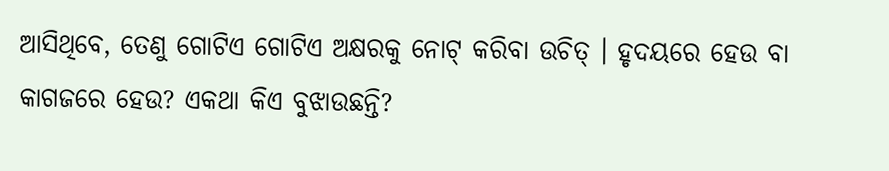ଆସିଥିବେ, ତେଣୁ ଗୋଟିଏ ଗୋଟିଏ ଅକ୍ଷରକୁ ନୋଟ୍ କରିବା ଉଚିତ୍ । ହୃଦୟରେ ହେଉ ବା କାଗଜରେ ହେଉ? ଏକଥା କିଏ ବୁଝାଉଛନ୍ତି?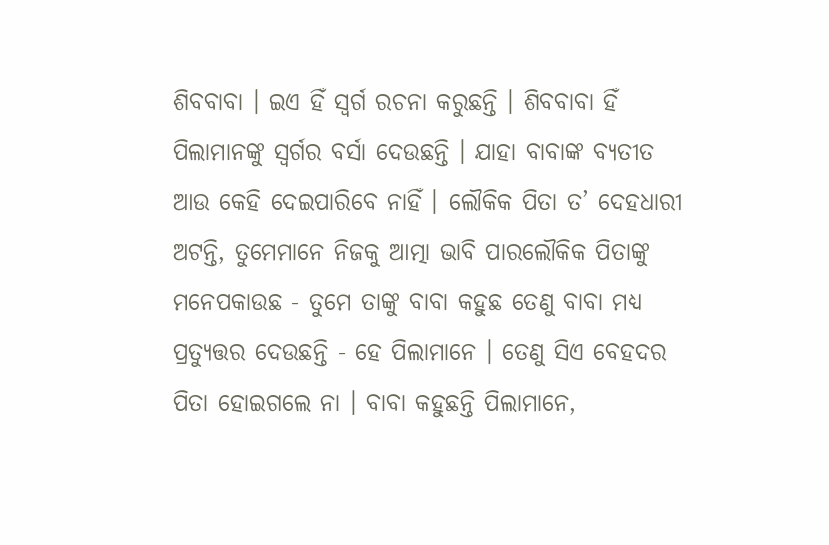ଶିବବାବା । ଇଏ ହିଁ ସ୍ୱର୍ଗ ରଚନା କରୁଛନ୍ତି । ଶିବବାବା ହିଁ ପିଲାମାନଙ୍କୁ ସ୍ୱର୍ଗର ବର୍ସା ଦେଉଛନ୍ତି । ଯାହା ବାବାଙ୍କ ବ୍ୟତୀତ ଆଉ କେହି ଦେଇପାରିବେ ନାହିଁ । ଲୌକିକ ପିତା ତ’ ଦେହଧାରୀ ଅଟନ୍ତି, ତୁମେମାନେ ନିଜକୁ ଆତ୍ମା ଭାବି ପାରଲୌକିକ ପିତାଙ୍କୁ ମନେପକାଉଛ - ତୁମେ ତାଙ୍କୁ ବାବା କହୁଛ ତେଣୁ ବାବା ମଧ୍ୟ ପ୍ରତ୍ୟୁତ୍ତର ଦେଉଛନ୍ତି - ହେ ପିଲାମାନେ । ତେଣୁ ସିଏ ବେହଦର ପିତା ହୋଇଗଲେ ନା । ବାବା କହୁଛନ୍ତି ପିଲାମାନେ,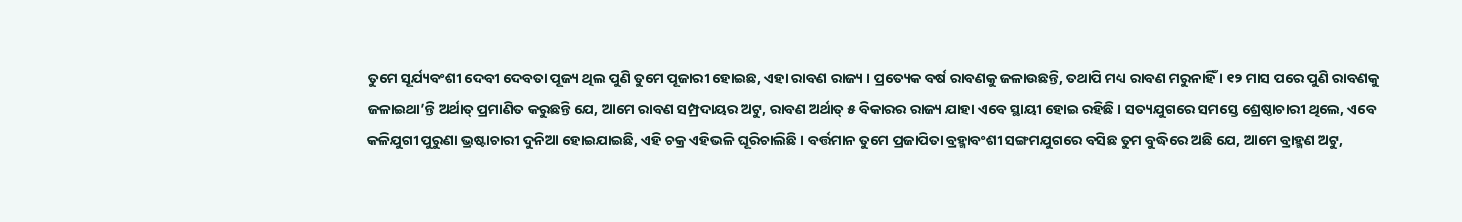ତୁମେ ସୂର୍ଯ୍ୟବଂଶୀ ଦେବୀ ଦେବତା ପୂଜ୍ୟ ଥିଲ ପୁଣି ତୁମେ ପୂଜାରୀ ହୋଇଛ, ଏହା ରାବଣ ରାଜ୍ୟ । ପ୍ରତ୍ୟେକ ବର୍ଷ ରାବଣକୁ ଜଳାଉଛନ୍ତି, ତଥାପି ମଧ୍ୟ ରାବଣ ମରୁନାହିଁ । ୧୨ ମାସ ପରେ ପୁଣି ରାବଣକୁ ଜଳାଇଥା’ନ୍ତି ଅର୍ଥାତ୍ ପ୍ରମାଣିତ କରୁଛନ୍ତି ଯେ, ଆମେ ରାବଣ ସମ୍ପ୍ରଦାୟର ଅଟୁ, ରାବଣ ଅର୍ଥାତ୍ ୫ ବିକାରର ରାଜ୍ୟ ଯାହା ଏବେ ସ୍ଥାୟୀ ହୋଇ ରହିଛି । ସତ୍ୟଯୁଗରେ ସମସ୍ତେ ଶ୍ରେଷ୍ଠାଚାରୀ ଥିଲେ, ଏବେ କଳିଯୁଗୀ ପୁରୁଣା ଭ୍ରଷ୍ଟାଚାରୀ ଦୁନିଆ ହୋଇଯାଇଛି, ଏହି ଚକ୍ର ଏହିଭଳି ଘୂରିଚାଲିଛି । ବର୍ତ୍ତମାନ ତୁମେ ପ୍ରଜାପିତା ବ୍ରହ୍ମାବଂଶୀ ସଙ୍ଗମଯୁଗରେ ବସିଛ ତୁମ ବୁଦ୍ଧିରେ ଅଛି ଯେ, ଆମେ ବ୍ରାହ୍ମଣ ଅଟୁ,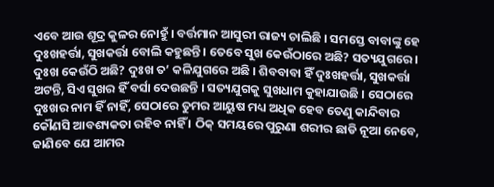ଏବେ ଆଉ ଶୂଦ୍ର କୁଳର ନୋହୁଁ । ବର୍ତ୍ତମାନ ଆସୁରୀ ରାଜ୍ୟ ଚାଲିଛି । ସମସ୍ତେ ବାବାଙ୍କୁ ହେ ଦୁଃଖହର୍ତ୍ତା, ସୁଖକର୍ତ୍ତା ବୋଲି କହୁଛନ୍ତି । ତେବେ ସୁଖ କେଉଁଠାରେ ଅଛି? ସତ୍ୟଯୁଗରେ । ଦୁଃଖ କେଉଁଠି ଅଛି? ଦୁଃଖ ତ’ କଳିଯୁଗରେ ଅଛି । ଶିବବାବା ହିଁ ଦୁଃଖହର୍ତ୍ତା, ସୁଖକର୍ତ୍ତା ଅଟନ୍ତି, ସିଏ ସୁଖର ହିଁ ବର୍ସା ଦେଉଛନ୍ତି । ସତ୍ୟଯୁଗକୁ ସୁଖଧାମ କୁହାଯାଉଛି । ସେଠାରେ ଦୁଃଖର ନାମ ହିଁ ନାହିଁ, ସେଠାରେ ତୁମର ଆୟୁଷ ମଧ୍ୟ ଅଧିକ ହେବ ତେଣୁ କାନ୍ଦିବାର କୌଣସି ଆବଶ୍ୟକତା ରହିବ ନାହିଁ । ଠିକ୍ ସମୟରେ ପୁରୁଣା ଶରୀର ଛାଡି ନୂଆ ନେବେ, ଜାଣିବେ ଯେ ଆମର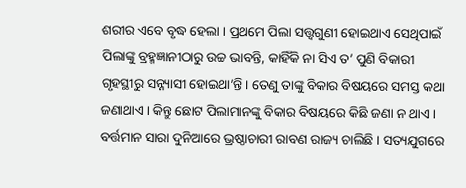ଶରୀର ଏବେ ବୃଦ୍ଧ ହେଲା । ପ୍ରଥମେ ପିଲା ସତ୍ତ୍ୱଗୁଣୀ ହୋଇଥାଏ ସେଥିପାଇଁ ପିଲାଙ୍କୁ ବ୍ରହ୍ମଜ୍ଞାନୀଠାରୁ ଉଚ୍ଚ ଭାବନ୍ତି, କାହିଁକି ନା ସିଏ ତ’ ପୁଣି ବିକାରୀ ଗୃହସ୍ଥୀରୁ ସନ୍ନ୍ୟାସୀ ହୋଇଥା’ନ୍ତି । ତେଣୁ ତାଙ୍କୁ ବିକାର ବିଷୟରେ ସମସ୍ତ କଥା ଜଣାଥାଏ । କିନ୍ତୁ ଛୋଟ ପିଲାମାନଙ୍କୁ ବିକାର ବିଷୟରେ କିଛି ଜଣା ନ ଥାଏ । ବର୍ତ୍ତମାନ ସାରା ଦୁନିଆରେ ଭ୍ରଷ୍ଠାଚାରୀ ରାବଣ ରାଜ୍ୟ ଚାଲିଛି । ସତ୍ୟଯୁଗରେ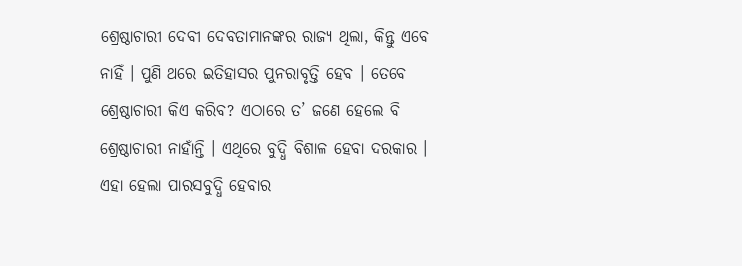ଶ୍ରେଷ୍ଠାଚାରୀ ଦେବୀ ଦେବତାମାନଙ୍କର ରାଜ୍ୟ ଥିଲା, କିନ୍ତୁ ଏବେ ନାହିଁ । ପୁଣି ଥରେ ଇତିହାସର ପୁନରାବୃତ୍ତି ହେବ । ତେବେ ଶ୍ରେଷ୍ଠାଚାରୀ କିଏ କରିବ? ଏଠାରେ ତ’ ଜଣେ ହେଲେ ବି ଶ୍ରେଷ୍ଠାଚାରୀ ନାହାଁନ୍ତି । ଏଥିରେ ବୁଦ୍ଧି ବିଶାଳ ହେବା ଦରକାର । ଏହା ହେଲା ପାରସବୁଦ୍ଧି ହେବାର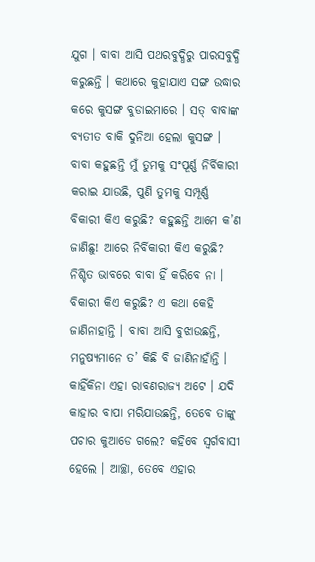ଯୁଗ । ବାବା ଆସି ପଥରବୁଦ୍ଧିରୁ ପାରସବୁଦ୍ଧି କରୁଛନ୍ତି । କଥାରେ କୁହାଯାଏ ସଙ୍ଗ ଉଦ୍ଧାର କରେ କୁସଙ୍ଗ ବୁଡାଇମାରେ । ସତ୍ ବାବାଙ୍କ ବ୍ୟତୀତ ବାକି ଦୁନିଆ ହେଲା କୁସଙ୍ଗ । ବାବା କହୁଛନ୍ତି ମୁଁ ତୁମକୁ ସଂପୂର୍ଣ୍ଣ ନିର୍ବିକାରୀ କରାଇ ଯାଉଛି, ପୁଣି ତୁମକୁ ସମ୍ପୂର୍ଣ୍ଣ ବିକାରୀ କିଏ କରୁଛି? କହୁଛନ୍ତି ଆମେ କ’ଣ ଜାଣିଛୁ! ଆରେ ନିର୍ବିକାରୀ କିଏ କରୁଛି? ନିଶ୍ଚିତ ଭାବରେ ବାବା ହିଁ କରିବେ ନା । ବିକାରୀ କିଏ କରୁଛି? ଏ କଥା କେହି ଜାଣିନାହାନ୍ତି । ବାବା ଆସି ବୁଝାଉଛନ୍ତି, ମନୁଷ୍ୟମାନେ ତ’ କିଛି ବି ଜାଣିନାହାଁନ୍ତି । କାହିଁକିନା ଏହା ରାବଣରାଜ୍ୟ ଅଟେ । ଯଦି କାହାର ବାପା ମରିଯାଉଛନ୍ତି, ତେବେ ତାଙ୍କୁ ପଚାର କୁଆଡେ ଗଲେ? କହିବେ ସ୍ୱର୍ଗବାସୀ ହେଲେ । ଆଚ୍ଛା, ତେବେ ଏହାର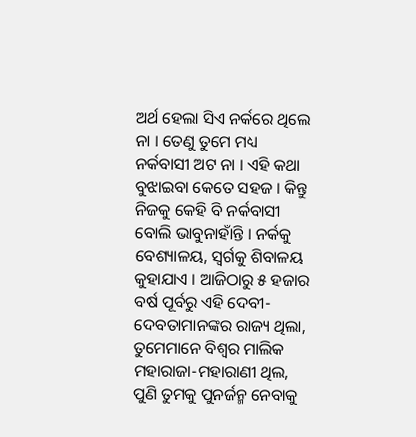ଅର୍ଥ ହେଲା ସିଏ ନର୍କରେ ଥିଲେ ନା । ତେଣୁ ତୁମେ ମଧ୍ୟ ନର୍କବାସୀ ଅଟ ନା । ଏହି କଥା ବୁଝାଇବା କେତେ ସହଜ । କିନ୍ତୁ ନିଜକୁ କେହି ବି ନର୍କବାସୀ ବୋଲି ଭାବୁନାହାଁନ୍ତି । ନର୍କକୁ ବେଶ୍ୟାଳୟ, ସ୍ୱର୍ଗକୁ ଶିବାଳୟ କୁହାଯାଏ । ଆଜିଠାରୁ ୫ ହଜାର ବର୍ଷ ପୂର୍ବରୁ ଏହି ଦେବୀ-ଦେବତାମାନଙ୍କର ରାଜ୍ୟ ଥିଲା, ତୁମେମାନେ ବିଶ୍ୱର ମାଲିକ ମହାରାଜା-ମହାରାଣୀ ଥିଲ, ପୁଣି ତୁମକୁ ପୁନର୍ଜନ୍ମ ନେବାକୁ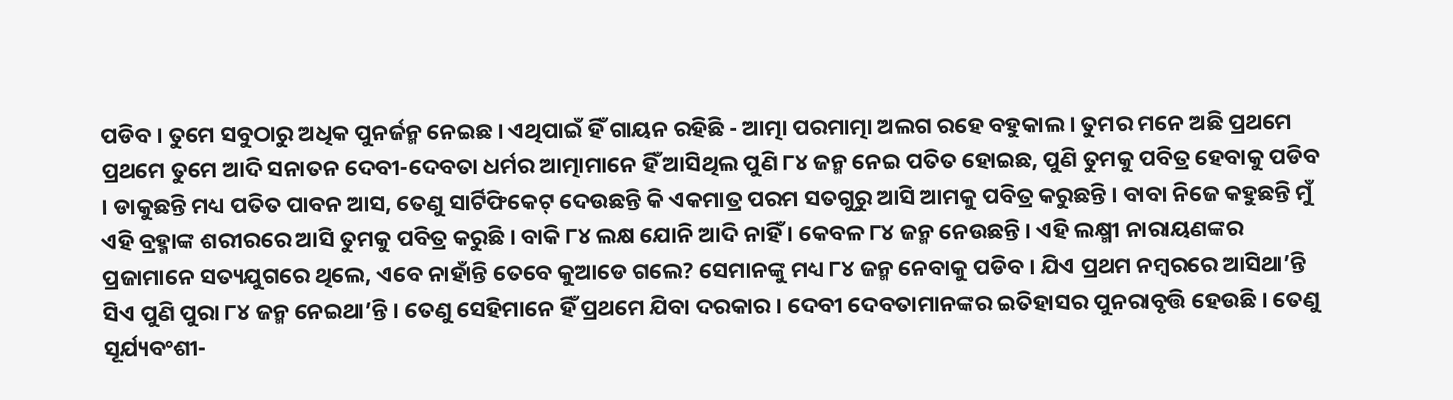ପଡିବ । ତୁମେ ସବୁଠାରୁ ଅଧିକ ପୁନର୍ଜନ୍ମ ନେଇଛ । ଏଥିପାଇଁ ହିଁ ଗାୟନ ରହିଛି - ଆତ୍ମା ପରମାତ୍ମା ଅଲଗ ରହେ ବହୁକାଲ । ତୁମର ମନେ ଅଛି ପ୍ରଥମେ ପ୍ରଥମେ ତୁମେ ଆଦି ସନାତନ ଦେବୀ-ଦେବତା ଧର୍ମର ଆତ୍ମାମାନେ ହିଁ ଆସିଥିଲ ପୁଣି ୮୪ ଜନ୍ମ ନେଇ ପତିତ ହୋଇଛ, ପୁଣି ତୁମକୁ ପବିତ୍ର ହେବାକୁ ପଡିବ । ଡାକୁଛନ୍ତି ମଧ୍ୟ ପତିତ ପାବନ ଆସ, ତେଣୁ ସାର୍ଟିଫିକେଟ୍ ଦେଉଛନ୍ତି କି ଏକମାତ୍ର ପରମ ସତଗୁରୁ ଆସି ଆମକୁ ପବିତ୍ର କରୁଛନ୍ତି । ବାବା ନିଜେ କହୁଛନ୍ତି ମୁଁ ଏହି ବ୍ରହ୍ମାଙ୍କ ଶରୀରରେ ଆସି ତୁମକୁ ପବିତ୍ର କରୁଛି । ବାକି ୮୪ ଲକ୍ଷ ଯୋନି ଆଦି ନାହିଁ । କେବଳ ୮୪ ଜନ୍ମ ନେଉଛନ୍ତି । ଏହି ଲକ୍ଷ୍ମୀ ନାରାୟଣଙ୍କର ପ୍ରଜାମାନେ ସତ୍ୟଯୁଗରେ ଥିଲେ, ଏବେ ନାହାଁନ୍ତି ତେବେ କୁଆଡେ ଗଲେ? ସେମାନଙ୍କୁ ମଧ୍ୟ ୮୪ ଜନ୍ମ ନେବାକୁ ପଡିବ । ଯିଏ ପ୍ରଥମ ନମ୍ବରରେ ଆସିଥା’ନ୍ତି ସିଏ ପୁଣି ପୁରା ୮୪ ଜନ୍ମ ନେଇଥା’ନ୍ତି । ତେଣୁ ସେହିମାନେ ହିଁ ପ୍ରଥମେ ଯିବା ଦରକାର । ଦେବୀ ଦେବତାମାନଙ୍କର ଇତିହାସର ପୁନରାବୃତ୍ତି ହେଉଛି । ତେଣୁ ସୂର୍ଯ୍ୟବଂଶୀ-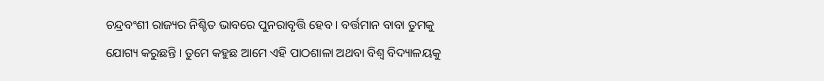ଚନ୍ଦ୍ରବଂଶୀ ରାଜ୍ୟର ନିଶ୍ଚିତ ଭାବରେ ପୁନରାବୃତ୍ତି ହେବ । ବର୍ତ୍ତମାନ ବାବା ତୁମକୁ ଯୋଗ୍ୟ କରୁଛନ୍ତି । ତୁମେ କହୁଛ ଆମେ ଏହି ପାଠଶାଳା ଅଥବା ବିଶ୍ୱ ବିଦ୍ୟାଳୟକୁ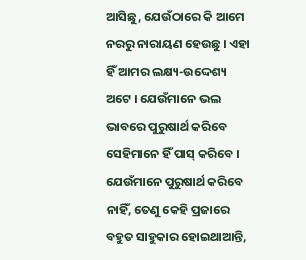ଆସିଛୁ, ଯେଉଁଠାରେ କି ଆମେ ନରରୁ ନାରାୟଣ ହେଉଛୁ । ଏହା ହିଁ ଆମର ଲକ୍ଷ୍ୟ-ଉଦ୍ଦେଶ୍ୟ ଅଟେ । ଯେଉଁମାନେ ଭଲ ଭାବରେ ପୁରୁଷାର୍ଥ କରିବେ ସେହିମାନେ ହିଁ ପାସ୍ କରିବେ । ଯେଉଁମାନେ ପୁରୁଷାର୍ଥ କରିବେ ନାହିଁ, ତେଣୁ କେହି ପ୍ରଜାରେ ବହୁତ ସାହୁକାର ହୋଇଥାଆନ୍ତି,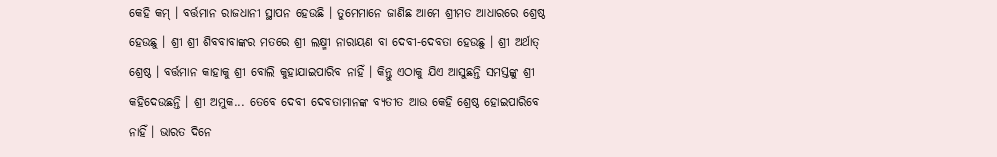କେହି କମ୍ । ବର୍ତ୍ତମାନ ରାଜଧାନୀ ସ୍ଥାପନ ହେଉଛି । ତୁମେମାନେ ଜାଣିଛ ଆମେ ଶ୍ରୀମତ ଆଧାରରେ ଶ୍ରେଷ୍ଠ ହେଉଛୁ । ଶ୍ରୀ ଶ୍ରୀ ଶିବବାବାଙ୍କର ମତରେ ଶ୍ରୀ ଲକ୍ଷ୍ମୀ ନାରାୟଣ ବା ଦେବୀ-ଦେବତା ହେଉଛୁ । ଶ୍ରୀ ଅର୍ଥାତ୍ ଶ୍ରେଷ୍ଠ । ବର୍ତ୍ତମାନ କାହାକୁ ଶ୍ରୀ ବୋଲି କୁହାଯାଇପାରିବ ନାହିଁ । କିନ୍ତୁ ଏଠାକୁ ଯିଏ ଆସୁଛନ୍ତି ସମସ୍ତଙ୍କୁ ଶ୍ରୀ କହିଦେଉଛନ୍ତି । ଶ୍ରୀ ଅମୁକ... ତେବେ ଦେବୀ ଦେବତାମାନଙ୍କ ବ୍ୟତୀତ ଆଉ କେହି ଶ୍ରେଷ୍ଠ ହୋଇପାରିବେ ନାହିଁ । ଭାରତ ଦିନେ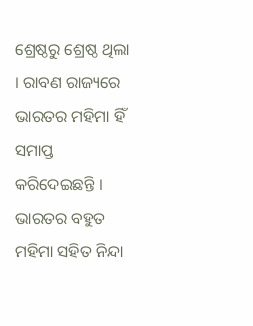ଶ୍ରେଷ୍ଠରୁ ଶ୍ରେଷ୍ଠ ଥିଲା । ରାବଣ ରାଜ୍ୟରେ ଭାରତର ମହିମା ହିଁ ସମାପ୍ତ କରିଦେଇଛନ୍ତି । ଭାରତର ବହୁତ ମହିମା ସହିତ ନିନ୍ଦା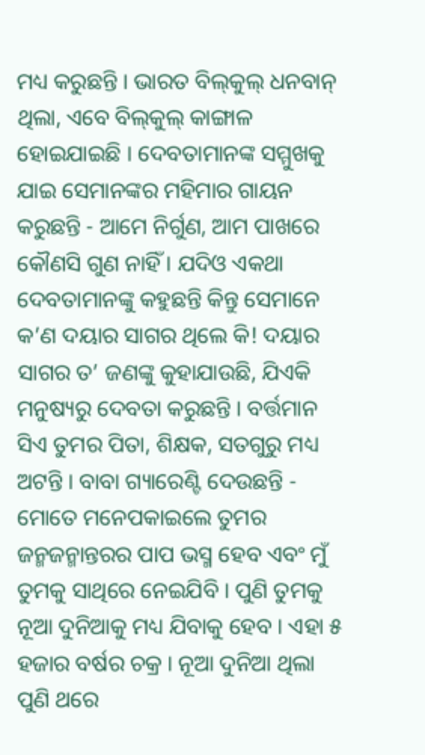ମଧ୍ୟ କରୁଛନ୍ତି । ଭାରତ ବିଲ୍‌କୁଲ୍ ଧନବାନ୍ ଥିଲା, ଏବେ ବିଲ୍‌କୁଲ୍ କାଙ୍ଗାଳ ହୋଇଯାଇଛି । ଦେବତାମାନଙ୍କ ସମ୍ମୁଖକୁ ଯାଇ ସେମାନଙ୍କର ମହିମାର ଗାୟନ କରୁଛନ୍ତି - ଆମେ ନିର୍ଗୁଣ, ଆମ ପାଖରେ କୌଣସି ଗୁଣ ନାହିଁ । ଯଦିଓ ଏକଥା ଦେବତାମାନଙ୍କୁ କହୁଛନ୍ତି କିନ୍ତୁ ସେମାନେ କ’ଣ ଦୟାର ସାଗର ଥିଲେ କି! ଦୟାର ସାଗର ତ’ ଜଣଙ୍କୁ କୁହାଯାଉଛି, ଯିଏକି ମନୁଷ୍ୟରୁ ଦେବତା କରୁଛନ୍ତି । ବର୍ତ୍ତମାନ ସିଏ ତୁମର ପିତା, ଶିକ୍ଷକ, ସତଗୁରୁ ମଧ୍ୟ ଅଟନ୍ତି । ବାବା ଗ୍ୟାରେଣ୍ଟି ଦେଉଛନ୍ତି - ମୋତେ ମନେପକାଇଲେ ତୁମର ଜନ୍ମଜନ୍ମାନ୍ତରର ପାପ ଭସ୍ମ ହେବ ଏବଂ ମୁଁ ତୁମକୁ ସାଥିରେ ନେଇଯିବି । ପୁଣି ତୁମକୁ ନୂଆ ଦୁନିଆକୁ ମଧ୍ୟ ଯିବାକୁ ହେବ । ଏହା ୫ ହଜାର ବର୍ଷର ଚକ୍ର । ନୂଆ ଦୁନିଆ ଥିଲା ପୁଣି ଥରେ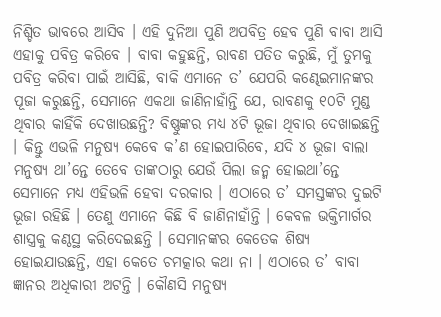ନିଶ୍ଚିତ ଭାବରେ ଆସିବ । ଏହି ଦୁନିଆ ପୁଣି ଅପବିତ୍ର ହେବ ପୁଣି ବାବା ଆସି ଏହାକୁ ପବିତ୍ର କରିବେ । ବାବା କହୁଛନ୍ତି, ରାବଣ ପତିତ କରୁଛି, ମୁଁ ତୁମକୁ ପବିତ୍ର କରିବା ପାଇଁ ଆସିଛି, ବାକି ଏମାନେ ତ’ ଯେପରି କଣ୍ଢେଇମାନଙ୍କର ପୂଜା କରୁଛନ୍ତି, ସେମାନେ ଏକଥା ଜାଣିନାହାଁନ୍ତି ଯେ, ରାବଣକୁ ୧୦ଟି ମୁଣ୍ଡ ଥିବାର କାହିଁକି ଦେଖାଉଛନ୍ତି? ବିଷ୍ଣୁଙ୍କର ମଧ୍ୟ ୪ଟି ଭୂଜା ଥିବାର ଦେଖାଇଛନ୍ତି । କିନ୍ତୁ ଏଭଳି ମନୁଷ୍ୟ କେବେ କ’ଣ ହୋଇପାରିବେ, ଯଦି ୪ ଭୂଜା ବାଲା ମନୁଷ୍ୟ ଥା’ନ୍ତେ ତେବେ ତାଙ୍କଠାରୁ ଯେଉଁ ପିଲା ଜନ୍ମ ହୋଇଥା’ନ୍ତେ ସେମାନେ ମଧ୍ୟ ଏହିଭଳି ହେବା ଦରକାର । ଏଠାରେ ତ’ ସମସ୍ତଙ୍କର ଦୁଇଟି ଭୂଜା ରହିଛି । ତେଣୁ ଏମାନେ କିଛି ବି ଜାଣିନାହାଁନ୍ତି । କେବଳ ଭକ୍ତିମାର୍ଗର ଶାସ୍ତ୍ରକୁ କଣ୍ଠସ୍ଥ କରିଦେଇଛନ୍ତି । ସେମାନଙ୍କର କେତେକ ଶିଷ୍ୟ ହୋଇଯାଉଛନ୍ତି, ଏହା କେତେ ଚମତ୍କାର କଥା ନା । ଏଠାରେ ତ’ ବାବା ଜ୍ଞାନର ଅଧିକାରୀ ଅଟନ୍ତି । କୌଣସି ମନୁଷ୍ୟ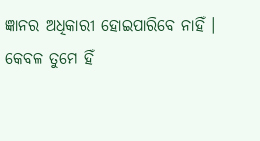ଜ୍ଞାନର ଅଧିକାରୀ ହୋଇପାରିବେ ନାହିଁ । କେବଳ ତୁମେ ହିଁ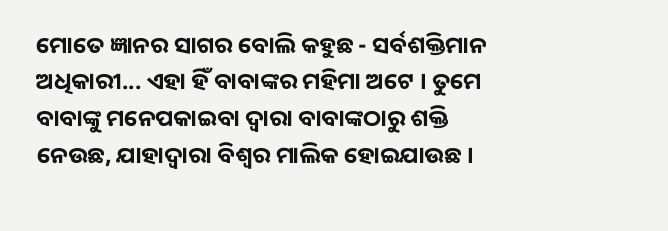ମୋତେ ଜ୍ଞାନର ସାଗର ବୋଲି କହୁଛ - ସର୍ବଶକ୍ତିମାନ ଅଧିକାରୀ... ଏହା ହିଁ ବାବାଙ୍କର ମହିମା ଅଟେ । ତୁମେ ବାବାଙ୍କୁ ମନେପକାଇବା ଦ୍ୱାରା ବାବାଙ୍କଠାରୁ ଶକ୍ତି ନେଉଛ, ଯାହାଦ୍ୱାରା ବିଶ୍ୱର ମାଲିକ ହୋଇଯାଉଛ ।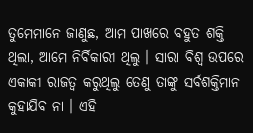ତୁମେମାନେ ଜାଣୁଛ, ଆମ ପାଖରେ ବହୁତ ଶକ୍ତି ଥିଲା, ଆମେ ନିର୍ବିକାରୀ ଥିଲୁ । ସାରା ବିଶ୍ୱ ଉପରେ ଏକାକୀ ରାଜତ୍ୱ କରୁଥିଲୁ ତେଣୁ ତାଙ୍କୁ ସର୍ବଶକ୍ତିମାନ କୁହାଯିବ ନା । ଏହି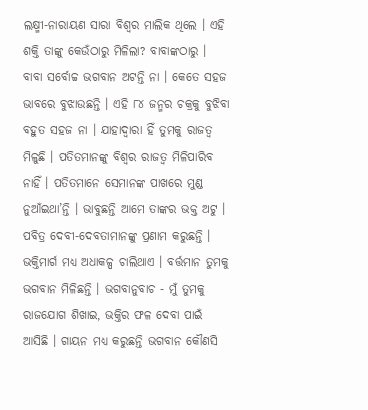ଲକ୍ଷ୍ମୀ-ନାରାୟଣ ସାରା ବିଶ୍ୱର ମାଲିକ ଥିଲେ । ଏହି ଶକ୍ତି ତାଙ୍କୁ କେଉଁଠାରୁ ମିଳିଲା? ବାବାଙ୍କଠାରୁ । ବାବା ସର୍ବୋଚ୍ଚ ଭଗବାନ ଅଟନ୍ତି ନା । କେତେ ସହଜ ଭାବରେ ବୁଝାଉଛନ୍ତି । ଏହି ୮୪ ଜନ୍ମର ଚକ୍ରକୁ ବୁଝିବା ବହୁତ ସହଜ ନା । ଯାହାଦ୍ୱାରା ହିଁ ତୁମକୁ ରାଜତ୍ୱ ମିଳୁଛି । ପତିତମାନଙ୍କୁ ବିଶ୍ୱର ରାଜତ୍ୱ ମିଳିପାରିବ ନାହିଁ । ପତିତମାନେ ସେମାନଙ୍କ ପାଖରେ ମୁଣ୍ଡ ନୁଆଁଇଥା’ନ୍ତି । ଭାବୁଛନ୍ତି ଆମେ ତାଙ୍କର ଭକ୍ତ ଅଟୁ । ପବିତ୍ର ଦେବୀ-ଦେବତାମାନଙ୍କୁ ପ୍ରଣାମ କରୁଛନ୍ତି । ଭକ୍ତିମାର୍ଗ ମଧ୍ୟ ଅଧାକଳ୍ପ ଚାଲିଥାଏ । ବର୍ତ୍ତମାନ ତୁମକୁ ଭଗବାନ ମିଳିଛନ୍ତି । ଭଗବାନୁବାଚ - ମୁଁ ତୁମକୁ ରାଜଯୋଗ ଶିଖାଇ, ଭକ୍ତିର ଫଳ ଦେବା ପାଇଁ ଆସିଛି । ଗାୟନ ମଧ୍ୟ କରୁଛନ୍ତି ଭଗବାନ କୌଣସି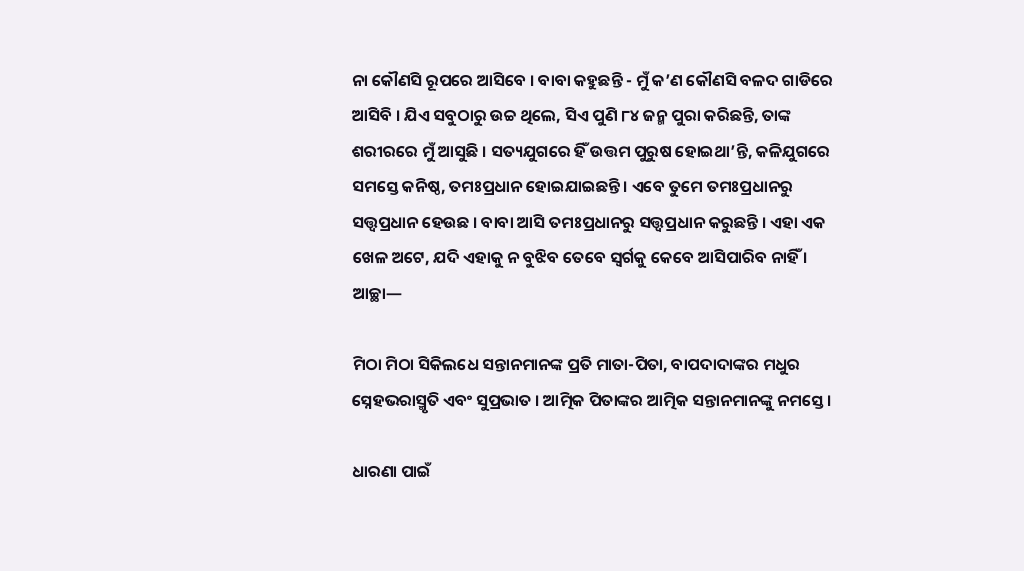ନା କୌଣସି ରୂପରେ ଆସିବେ । ବାବା କହୁଛନ୍ତି - ମୁଁ କ’ଣ କୌଣସି ବଳଦ ଗାଡିରେ ଆସିବି । ଯିଏ ସବୁଠାରୁ ଉଚ୍ଚ ଥିଲେ, ସିଏ ପୁଣି ୮୪ ଜନ୍ମ ପୁରା କରିଛନ୍ତି, ତାଙ୍କ ଶରୀରରେ ମୁଁ ଆସୁଛି । ସତ୍ୟଯୁଗରେ ହିଁ ଉତ୍ତମ ପୁରୁଷ ହୋଇଥା’ନ୍ତି, କଳିଯୁଗରେ ସମସ୍ତେ କନିଷ୍ଠ, ତମଃପ୍ରଧାନ ହୋଇଯାଇଛନ୍ତି । ଏବେ ତୁମେ ତମଃପ୍ରଧାନରୁ ସତ୍ତ୍ୱପ୍ରଧାନ ହେଉଛ । ବାବା ଆସି ତମଃପ୍ରଧାନରୁ ସତ୍ତ୍ୱପ୍ରଧାନ କରୁଛନ୍ତି । ଏହା ଏକ ଖେଳ ଅଟେ, ଯଦି ଏହାକୁ ନ ବୁଝିବ ତେବେ ସ୍ୱର୍ଗକୁ କେବେ ଆସିପାରିବ ନାହିଁ । ଆଚ୍ଛା—

ମିଠା ମିଠା ସିକିଲଧେ ସନ୍ତାନମାନଙ୍କ ପ୍ରତି ମାତା-ପିତା, ବାପଦାଦାଙ୍କର ମଧୁର ସ୍ନେହଭରାସ୍ମୃତି ଏବଂ ସୁପ୍ରଭାତ । ଆତ୍ମିକ ପିତାଙ୍କର ଆତ୍ମିକ ସନ୍ତାନମାନଙ୍କୁ ନମସ୍ତେ ।

ଧାରଣା ପାଇଁ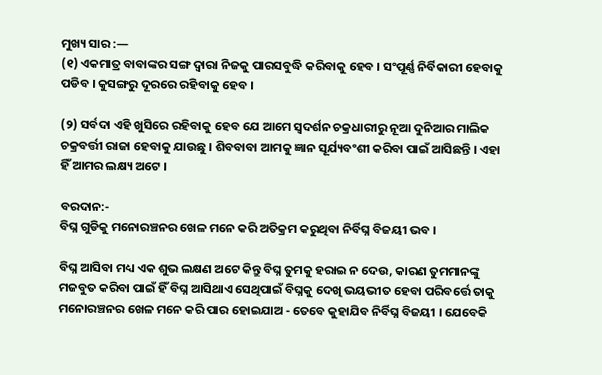ମୁଖ୍ୟ ସାର :—
(୧) ଏକମାତ୍ର ବାବାଙ୍କର ସଙ୍ଗ ଦ୍ୱାରା ନିଜକୁ ପାରସବୁଦ୍ଧି କରିବାକୁ ହେବ । ସଂପୂର୍ଣ୍ଣ ନିର୍ବିକାରୀ ହେବାକୁ ପଡିବ । କୁସଙ୍ଗରୁ ଦୂରରେ ରହିବାକୁ ହେବ ।

(୨) ସର୍ବଦା ଏହି ଖୁସିରେ ରହିବାକୁ ହେବ ଯେ ଆମେ ସ୍ୱଦର୍ଶନ ଚକ୍ରଧାରୀରୁ ନୂଆ ଦୁନିଆର ମାଲିକ ଚକ୍ରବର୍ତ୍ତୀ ରାଜା ହେବାକୁ ଯାଉଛୁ । ଶିବବାବା ଆମକୁ ଜ୍ଞାନ ସୂର୍ଯ୍ୟବଂଶୀ କରିବା ପାଇଁ ଆସିଛନ୍ତି । ଏହା ହିଁ ଆମର ଲକ୍ଷ୍ୟ ଅଟେ ।

ବରଦାନ:-
ବିଘ୍ନ ଗୁଡିକୁ ମନୋରଞ୍ଚନର ଖେଳ ମନେ କରି ଅତିକ୍ରମ କରୁଥିବା ନିର୍ବିଘ୍ନ ବିଜୟୀ ଭବ ।

ବିଘ୍ନ ଆସିବା ମଧ୍ୟ ଏକ ଶୁଭ ଲକ୍ଷଣ ଅଟେ କିନ୍ତୁ ବିଘ୍ନ ତୁମକୁ ହରାଇ ନ ଦେଉ, କାରଣ ତୁମମାନଙ୍କୁ ମଜବୁତ କରିବା ପାଇଁ ହିଁ ବିଘ୍ନ ଆସିଥାଏ ସେଥିପାଇଁ ବିଘ୍ନକୁ ଦେଖି ଭୟଭୀତ ହେବା ପରିବର୍ତ୍ତେ ତାକୁ ମନୋରଞ୍ଚନର ଖେଳ ମନେ କରି ପାର ହୋଇଯାଅ - ତେବେ କୁହାଯିବ ନିର୍ବିଘ୍ନ ବିଜୟୀ । ଯେବେକି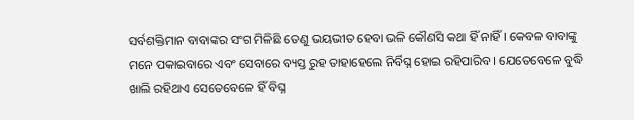ସର୍ବଶକ୍ତିମାନ ବାବାଙ୍କର ସଂଗ ମିଳିଛି ତେଣୁ ଭୟଭୀତ ହେବା ଭଳି କୌଣସି କଥା ହିଁ ନାହିଁ । କେବଳ ବାବାଙ୍କୁ ମନେ ପକାଇବାରେ ଏବଂ ସେବାରେ ବ୍ୟସ୍ତ ରୁହ ତାହାହେଲେ ନିର୍ବିଘ୍ନ ହୋଇ ରହିପାରିବ । ଯେତେବେଳେ ବୁଦ୍ଧି ଖାଲି ରହିଥାଏ ସେତେବେଳେ ହିଁ ବିଘ୍ନ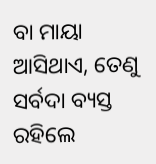ବା ମାୟା ଆସିଥାଏ, ତେଣୁ ସର୍ବଦା ବ୍ୟସ୍ତ ରହିଲେ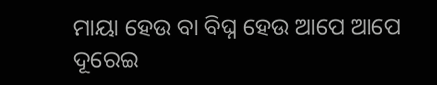ମାୟା ହେଉ ବା ବିଘ୍ନ ହେଉ ଆପେ ଆପେ ଦୂରେଇ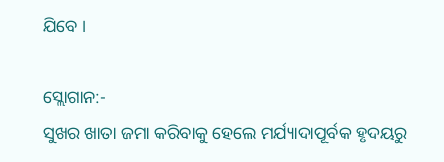ଯିବେ ।

ସ୍ଲୋଗାନ:-
ସୁଖର ଖାତା ଜମା କରିବାକୁ ହେଲେ ମର୍ଯ୍ୟାଦାପୂର୍ବକ ହୃଦୟରୁ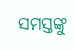ସମସ୍ତଙ୍କୁ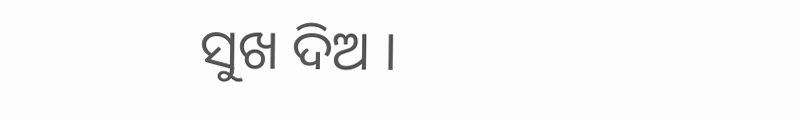ସୁଖ ଦିଅ ।